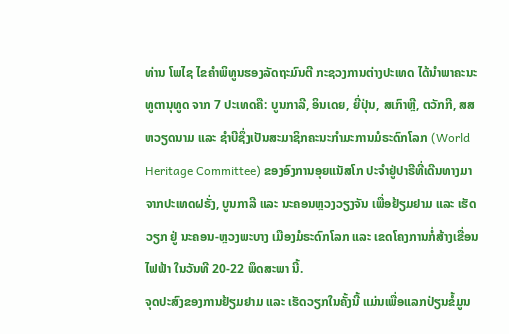ທ່ານ ໂພໄຊ ໄຂຄຳພິທູນຮອງລັດຖະມົນຕີ ກະຊວງການຕ່າງປະເທດ ໄດ້ນຳພາຄະນະທູຕານຸທູດ ຈາກ 7 ປະເທດຄື: ບູນກາລີ, ອິນເດຍ, ຍີ່ປຸ່ນ, ສເກົາຫຼີ, ຕວັກກີ, ສສ ຫວຽດນາມ ແລະ ຊຳບີຊຶ່ງເປັນສະມາຊິກຄະນະກຳມະການມໍຣະດົກໂລກ (World Heritage Committee) ຂອງອົງການອຸຍແນັສໂກ ປະຈຳຢູ່ປາຣີທີ່ເດີນທາງມາຈາກປະເທດຝຣັ່ງ, ບູນກາລີ ແລະ ນະຄອນຫຼວງວຽງຈັນ ເພື່ອຢ້ຽມຢາມ ແລະ ເຮັດວຽກ ຢູ່ ນະຄອນ-ຫຼວງພະບາງ ເມືອງມໍຣະດົກໂລກ ແລະ ເຂດໂຄງການກໍ່ສ້າງເຂື່ອນໄຟຟ້າ ໃນວັນທີ 20-22 ພຶດສະພາ ນີ້.
ຈຸດປະສົງຂອງການຢ້ຽມຢາມ ແລະ ເຮັດວຽກໃນຄັ້ງນີ້ ແມ່ນເພື່ອແລກປ່ຽນຂໍ້ມູນ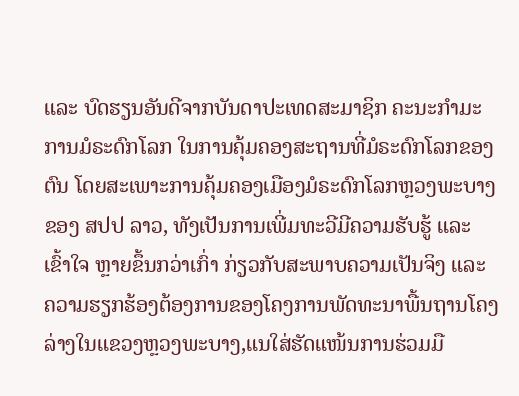ແລະ ບົດຮຽນອັນດີຈາກບັນດາປະເທດສະມາຊິກ ຄະນະກຳມະການມໍຣະດົກໂລກ ໃນການຄຸ້ມຄອງສະຖານທີ່ມໍຣະດົກໂລກຂອງຕົນ ໂດຍສະເພາະການຄຸ້ມຄອງເມືອງມໍຣະດົກໂລກຫຼວງພະບາງ ຂອງ ສປປ ລາວ, ທັງເປັນການເພີ່ມທະວີມີຄວາມຮັບຮູ້ ແລະ ເຂົ້າໃຈ ຫຼາຍຂຶ້ນກວ່າເກົ່າ ກ່ຽວກັບສະພາບຄວາມເປັນຈິງ ແລະ ຄວາມຮຽກຮ້ອງຕ້ອງການຂອງໂຄງການພັດທະນາພື້ນຖານໂຄງລ່າງໃນແຂວງຫຼວງພະບາງ,ແນໃສ່ຮັດແໜ້ນການຮ່ວມມື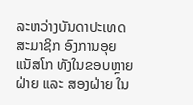ລະຫວ່າງບັນດາປະເທດສະມາຊິກ ອົງການອຸຍແນັສໂກ ທັງໃນຂອບຫຼາຍຝ່າຍ ແລະ ສອງຝ່າຍ ໃນ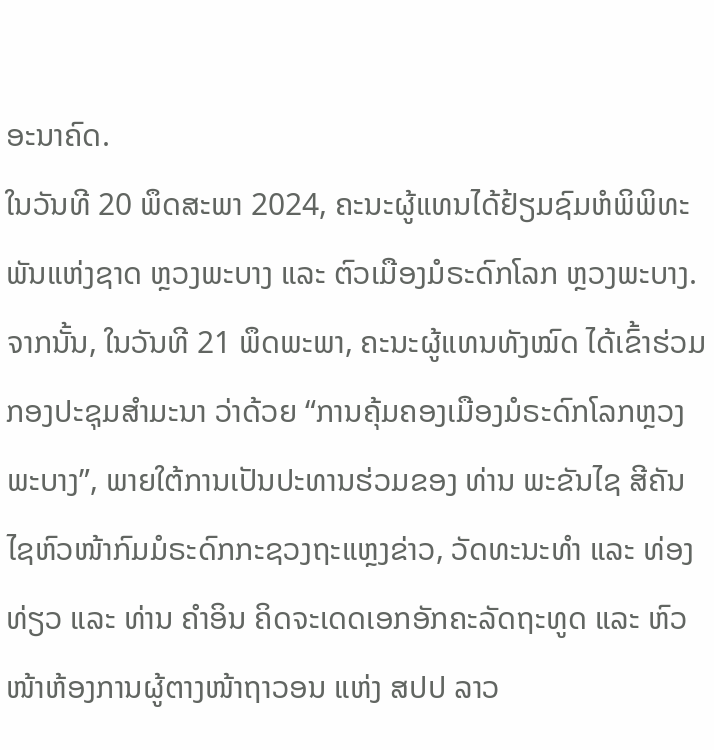ອະນາຄົດ.
ໃນວັນທີ 20 ພຶດສະພາ 2024, ຄະນະຜູ້ແທນໄດ້ຢ້ຽມຊົມຫໍພິພິທະພັນແຫ່ງຊາດ ຫຼວງພະບາງ ແລະ ຕົວເມືອງມໍຣະດົກໂລກ ຫຼວງພະບາງ. ຈາກນັ້ນ, ໃນວັນທີ 21 ພຶດພະພາ, ຄະນະຜູ້ແທນທັງໝົດ ໄດ້ເຂົ້າຮ່ວມກອງປະຊຸມສຳມະນາ ວ່າດ້ວຍ “ການຄຸ້ມຄອງເມືອງມໍຣະດົກໂລກຫຼວງພະບາງ”, ພາຍໃຕ້ການເປັນປະທານຮ່ວມຂອງ ທ່ານ ພະຂັນໄຊ ສີຄັນໄຊຫົວໜ້າກົມມໍຣະດົກກະຊວງຖະແຫຼງຂ່າວ, ວັດທະນະທໍາ ແລະ ທ່ອງທ່ຽວ ແລະ ທ່ານ ຄຳອິນ ຄິດຈະເດດເອກອັກຄະລັດຖະທູດ ແລະ ຫົວໜ້າຫ້ອງການຜູ້ຕາງໜ້າຖາວອນ ແຫ່ງ ສປປ ລາວ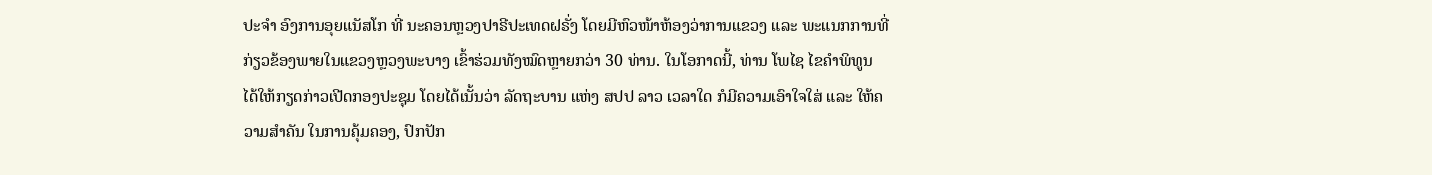ປະຈຳ ອົງການອຸຍແນັສໂກ ທີ່ ນະຄອນຫຼວງປາຣີປະເທດຝຣັ່ງ ໂດຍມີຫົວໜ້າຫ້ອງວ່າການແຂວງ ແລະ ພະແນກການທີ່ກ່ຽວຂ້ອງພາຍໃນແຂວງຫຼວງພະບາງ ເຂົ້າຮ່ວມທັງໝົດຫຼາຍກວ່າ 30 ທ່ານ. ໃນໂອກາດນີ້, ທ່ານ ໂພໄຊ ໄຂຄຳພິທູນ ໄດ້ໃຫ້ກຽດກ່າວເປີດກອງປະຊຸມ ໂດຍໄດ້ເນັ້ນວ່າ ລັດຖະບານ ແຫ່ງ ສປປ ລາວ ເວລາໃດ ກໍມີຄວາມເອົາໃຈໃສ່ ແລະ ໃຫ້ຄວາມສຳຄັນ ໃນການຄຸ້ມຄອງ, ປົກປັກ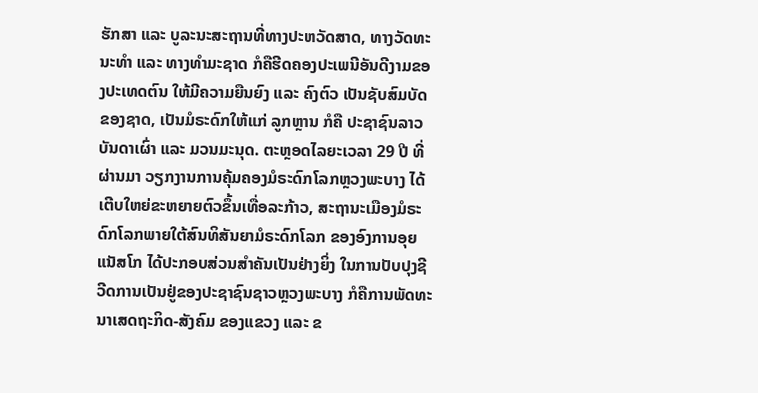ຮັກສາ ແລະ ບູລະນະສະຖານທີ່ທາງປະຫວັດສາດ, ທາງວັດທະນະທຳ ແລະ ທາງທຳມະຊາດ ກໍຄືຮີດຄອງປະເພນີອັນດີງາມຂອງປະເທດຕົນ ໃຫ້ມີຄວາມຍືນຍົງ ແລະ ຄົງຕົວ ເປັນຊັບສົມບັດຂອງຊາດ, ເປັນມໍຣະດົກໃຫ້ແກ່ ລູກຫຼານ ກໍຄື ປະຊາຊົນລາວບັນດາເຜົ່າ ແລະ ມວນມະນຸດ. ຕະຫຼອດໄລຍະເວລາ 29 ປີ ທີ່ຜ່ານມາ ວຽກງານການຄຸ້ມຄອງມໍຣະດົກໂລກຫຼວງພະບາງ ໄດ້ເຕີບໃຫຍ່ຂະຫຍາຍຕົວຂຶ້ນເທື່ອລະກ້າວ, ສະຖານະເມືອງມໍຣະດົກໂລກພາຍໃຕ້ສົນທິສັນຍາມໍຣະດົກໂລກ ຂອງອົງການອຸຍແນັສໂກ ໄດ້ປະກອບສ່ວນສຳຄັນເປັນຢ່າງຍິ່ງ ໃນການປັບປຸງຊີວີດການເປັນຢູ່ຂອງປະຊາຊົນຊາວຫຼວງພະບາງ ກໍຄືການພັດທະນາເສດຖະກິດ-ສັງຄົມ ຂອງແຂວງ ແລະ ຂ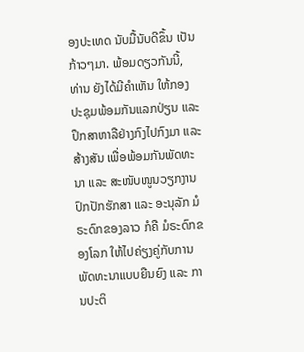ອງປະເທດ ນັບມື້ນັບດີຂຶ້ນ ເປັນກ້າວໆມາ. ພ້ອມດຽວກັນນີ້, ທ່ານ ຍັງໄດ້ມີຄຳເຫັນ ໃຫ້ກອງປະຊຸມພ້ອມກັນແລກປ່ຽນ ແລະ ປຶກສາຫາລືຢ່າງກົງໄປກົງມາ ແລະ ສ້າງສັນ ເພື່ອພ້ອມກັນພັດທະນາ ແລະ ສະໜັບໜູນວຽກງານປົກປັກຮັກສາ ແລະ ອະນຸລັກ ມໍຣະດົກຂອງລາວ ກໍຄື ມໍຣະດົກຂອງໂລກ ໃຫ້ໄປຄ່ຽງຄູ່ກັບການພັດທະນາແບບຍືນຍົງ ແລະ ການປະຕິ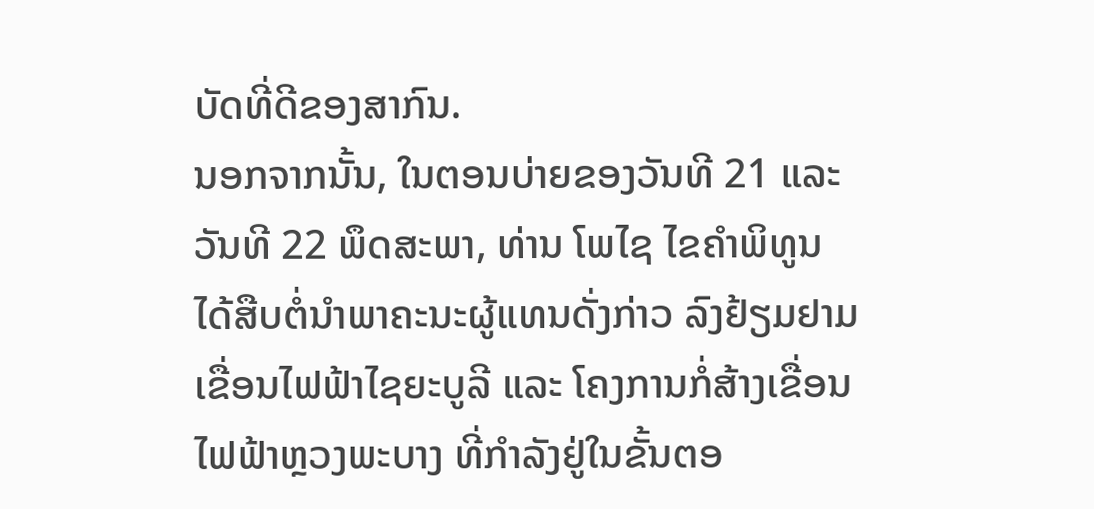ບັດທີ່ດີຂອງສາກົນ.
ນອກຈາກນັ້ນ, ໃນຕອນບ່າຍຂອງວັນທີ 21 ແລະ ວັນທີ 22 ພຶດສະພາ, ທ່ານ ໂພໄຊ ໄຂຄໍາພິທູນ ໄດ້ສືບຕໍ່ນຳພາຄະນະຜູ້ແທນດັ່ງກ່າວ ລົງຢ້ຽມຢາມ ເຂື່ອນໄຟຟ້າໄຊຍະບູລີ ແລະ ໂຄງການກໍ່ສ້າງເຂື່ອນໄຟຟ້າຫຼວງພະບາງ ທີ່ກຳລັງຢູ່ໃນຂັ້ນຕອ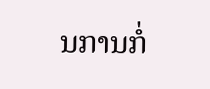ນການກໍ່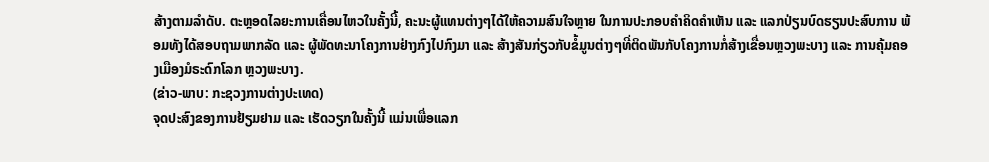ສ້າງຕາມລຳດັບ. ຕະຫຼອດໄລຍະການເຄື່ອນໄຫວໃນຄັ້ງນີ້, ຄະນະຜູ້ແທນຕ່າງໆໄດ້ໃຫ້ຄວາມສົນໃຈຫຼາຍ ໃນການປະກອບຄຳຄິດຄຳເຫັນ ແລະ ແລກປ່ຽນບົດຮຽນປະສົບການ ພ້ອມທັງໄດ້ສອບຖາມພາກລັດ ແລະ ຜູ້ພັດທະນາໂຄງການຢ່າງກົງໄປກົງມາ ແລະ ສ້າງສັນກ່ຽວກັບຂໍ້ມູນຕ່າງໆທີ່ຕິດພັນກັບໂຄງການກໍ່ສ້າງເຂື່ອນຫຼວງພະບາງ ແລະ ການຄຸ້ມຄອງເມືອງມໍຣະດົກໂລກ ຫຼວງພະບາງ.
(ຂ່າວ-ພາບ: ກະຊວງການຕ່າງປະເທດ)
ຈຸດປະສົງຂອງການຢ້ຽມຢາມ ແລະ ເຮັດວຽກໃນຄັ້ງນີ້ ແມ່ນເພື່ອແລກ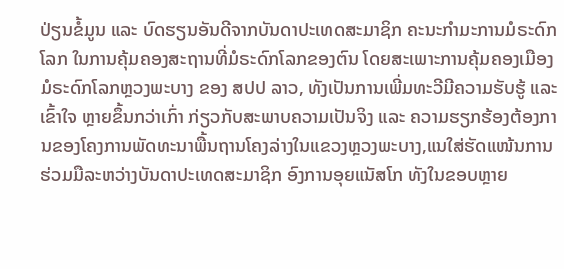ປ່ຽນຂໍ້ມູນ ແລະ ບົດຮຽນອັນດີຈາກບັນດາປະເທດສະມາຊິກ ຄະນະກຳມະການມໍຣະດົກໂລກ ໃນການຄຸ້ມຄອງສະຖານທີ່ມໍຣະດົກໂລກຂອງຕົນ ໂດຍສະເພາະການຄຸ້ມຄອງເມືອງມໍຣະດົກໂລກຫຼວງພະບາງ ຂອງ ສປປ ລາວ, ທັງເປັນການເພີ່ມທະວີມີຄວາມຮັບຮູ້ ແລະ ເຂົ້າໃຈ ຫຼາຍຂຶ້ນກວ່າເກົ່າ ກ່ຽວກັບສະພາບຄວາມເປັນຈິງ ແລະ ຄວາມຮຽກຮ້ອງຕ້ອງການຂອງໂຄງການພັດທະນາພື້ນຖານໂຄງລ່າງໃນແຂວງຫຼວງພະບາງ,ແນໃສ່ຮັດແໜ້ນການຮ່ວມມືລະຫວ່າງບັນດາປະເທດສະມາຊິກ ອົງການອຸຍແນັສໂກ ທັງໃນຂອບຫຼາຍ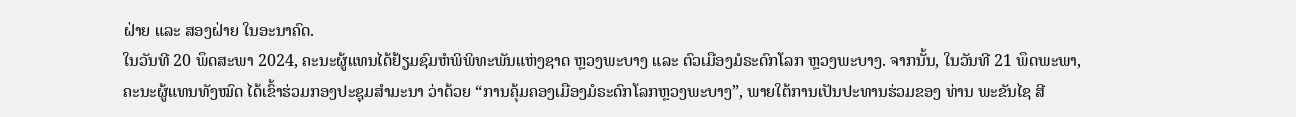ຝ່າຍ ແລະ ສອງຝ່າຍ ໃນອະນາຄົດ.
ໃນວັນທີ 20 ພຶດສະພາ 2024, ຄະນະຜູ້ແທນໄດ້ຢ້ຽມຊົມຫໍພິພິທະພັນແຫ່ງຊາດ ຫຼວງພະບາງ ແລະ ຕົວເມືອງມໍຣະດົກໂລກ ຫຼວງພະບາງ. ຈາກນັ້ນ, ໃນວັນທີ 21 ພຶດພະພາ, ຄະນະຜູ້ແທນທັງໝົດ ໄດ້ເຂົ້າຮ່ວມກອງປະຊຸມສຳມະນາ ວ່າດ້ວຍ “ການຄຸ້ມຄອງເມືອງມໍຣະດົກໂລກຫຼວງພະບາງ”, ພາຍໃຕ້ການເປັນປະທານຮ່ວມຂອງ ທ່ານ ພະຂັນໄຊ ສີ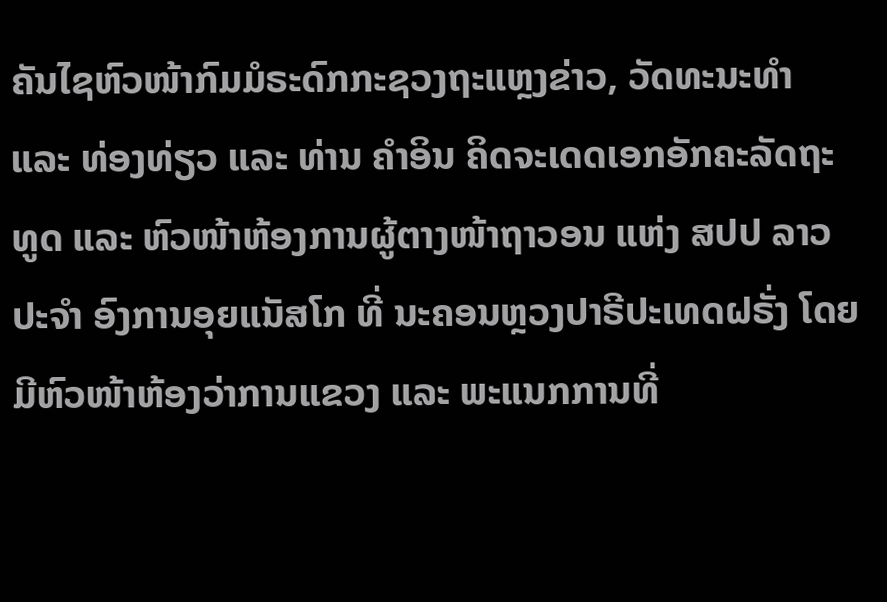ຄັນໄຊຫົວໜ້າກົມມໍຣະດົກກະຊວງຖະແຫຼງຂ່າວ, ວັດທະນະທໍາ ແລະ ທ່ອງທ່ຽວ ແລະ ທ່ານ ຄຳອິນ ຄິດຈະເດດເອກອັກຄະລັດຖະທູດ ແລະ ຫົວໜ້າຫ້ອງການຜູ້ຕາງໜ້າຖາວອນ ແຫ່ງ ສປປ ລາວ ປະຈຳ ອົງການອຸຍແນັສໂກ ທີ່ ນະຄອນຫຼວງປາຣີປະເທດຝຣັ່ງ ໂດຍມີຫົວໜ້າຫ້ອງວ່າການແຂວງ ແລະ ພະແນກການທີ່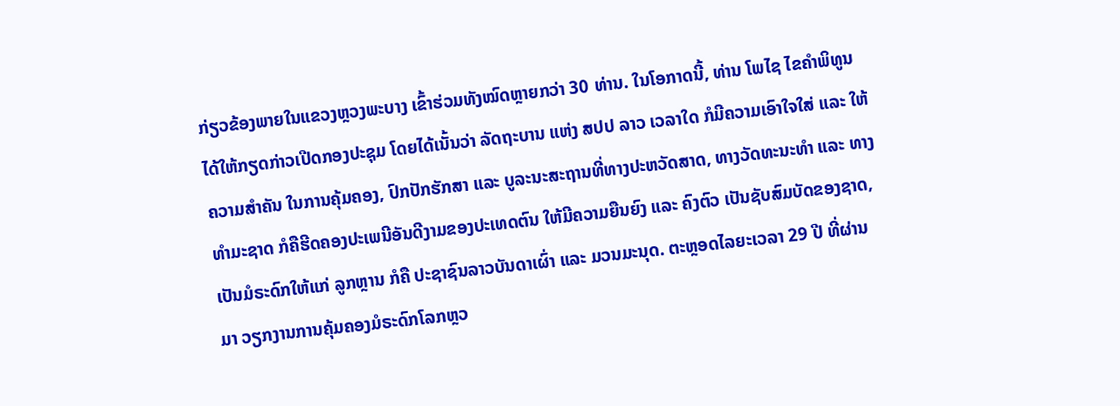ກ່ຽວຂ້ອງພາຍໃນແຂວງຫຼວງພະບາງ ເຂົ້າຮ່ວມທັງໝົດຫຼາຍກວ່າ 30 ທ່ານ. ໃນໂອກາດນີ້, ທ່ານ ໂພໄຊ ໄຂຄຳພິທູນ ໄດ້ໃຫ້ກຽດກ່າວເປີດກອງປະຊຸມ ໂດຍໄດ້ເນັ້ນວ່າ ລັດຖະບານ ແຫ່ງ ສປປ ລາວ ເວລາໃດ ກໍມີຄວາມເອົາໃຈໃສ່ ແລະ ໃຫ້ຄວາມສຳຄັນ ໃນການຄຸ້ມຄອງ, ປົກປັກຮັກສາ ແລະ ບູລະນະສະຖານທີ່ທາງປະຫວັດສາດ, ທາງວັດທະນະທຳ ແລະ ທາງທຳມະຊາດ ກໍຄືຮີດຄອງປະເພນີອັນດີງາມຂອງປະເທດຕົນ ໃຫ້ມີຄວາມຍືນຍົງ ແລະ ຄົງຕົວ ເປັນຊັບສົມບັດຂອງຊາດ, ເປັນມໍຣະດົກໃຫ້ແກ່ ລູກຫຼານ ກໍຄື ປະຊາຊົນລາວບັນດາເຜົ່າ ແລະ ມວນມະນຸດ. ຕະຫຼອດໄລຍະເວລາ 29 ປີ ທີ່ຜ່ານມາ ວຽກງານການຄຸ້ມຄອງມໍຣະດົກໂລກຫຼວ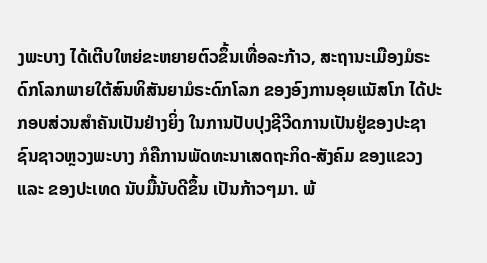ງພະບາງ ໄດ້ເຕີບໃຫຍ່ຂະຫຍາຍຕົວຂຶ້ນເທື່ອລະກ້າວ, ສະຖານະເມືອງມໍຣະດົກໂລກພາຍໃຕ້ສົນທິສັນຍາມໍຣະດົກໂລກ ຂອງອົງການອຸຍແນັສໂກ ໄດ້ປະກອບສ່ວນສຳຄັນເປັນຢ່າງຍິ່ງ ໃນການປັບປຸງຊີວີດການເປັນຢູ່ຂອງປະຊາຊົນຊາວຫຼວງພະບາງ ກໍຄືການພັດທະນາເສດຖະກິດ-ສັງຄົມ ຂອງແຂວງ ແລະ ຂອງປະເທດ ນັບມື້ນັບດີຂຶ້ນ ເປັນກ້າວໆມາ. ພ້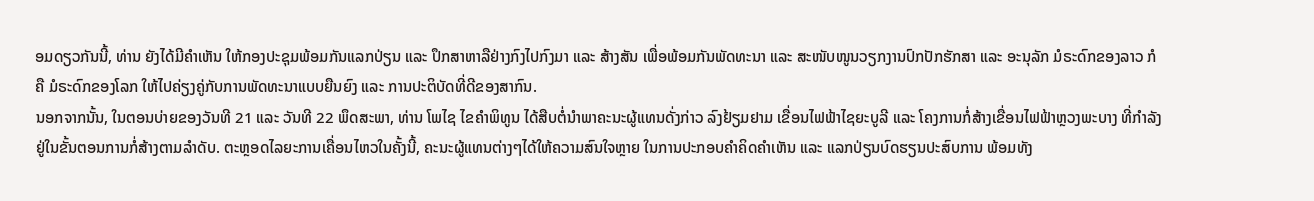ອມດຽວກັນນີ້, ທ່ານ ຍັງໄດ້ມີຄຳເຫັນ ໃຫ້ກອງປະຊຸມພ້ອມກັນແລກປ່ຽນ ແລະ ປຶກສາຫາລືຢ່າງກົງໄປກົງມາ ແລະ ສ້າງສັນ ເພື່ອພ້ອມກັນພັດທະນາ ແລະ ສະໜັບໜູນວຽກງານປົກປັກຮັກສາ ແລະ ອະນຸລັກ ມໍຣະດົກຂອງລາວ ກໍຄື ມໍຣະດົກຂອງໂລກ ໃຫ້ໄປຄ່ຽງຄູ່ກັບການພັດທະນາແບບຍືນຍົງ ແລະ ການປະຕິບັດທີ່ດີຂອງສາກົນ.
ນອກຈາກນັ້ນ, ໃນຕອນບ່າຍຂອງວັນທີ 21 ແລະ ວັນທີ 22 ພຶດສະພາ, ທ່ານ ໂພໄຊ ໄຂຄໍາພິທູນ ໄດ້ສືບຕໍ່ນຳພາຄະນະຜູ້ແທນດັ່ງກ່າວ ລົງຢ້ຽມຢາມ ເຂື່ອນໄຟຟ້າໄຊຍະບູລີ ແລະ ໂຄງການກໍ່ສ້າງເຂື່ອນໄຟຟ້າຫຼວງພະບາງ ທີ່ກຳລັງຢູ່ໃນຂັ້ນຕອນການກໍ່ສ້າງຕາມລຳດັບ. ຕະຫຼອດໄລຍະການເຄື່ອນໄຫວໃນຄັ້ງນີ້, ຄະນະຜູ້ແທນຕ່າງໆໄດ້ໃຫ້ຄວາມສົນໃຈຫຼາຍ ໃນການປະກອບຄຳຄິດຄຳເຫັນ ແລະ ແລກປ່ຽນບົດຮຽນປະສົບການ ພ້ອມທັງ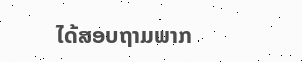ໄດ້ສອບຖາມພາກ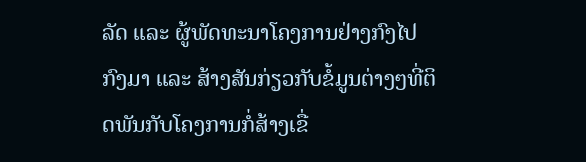ລັດ ແລະ ຜູ້ພັດທະນາໂຄງການຢ່າງກົງໄປກົງມາ ແລະ ສ້າງສັນກ່ຽວກັບຂໍ້ມູນຕ່າງໆທີ່ຕິດພັນກັບໂຄງການກໍ່ສ້າງເຂື່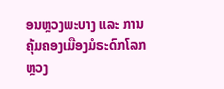ອນຫຼວງພະບາງ ແລະ ການຄຸ້ມຄອງເມືອງມໍຣະດົກໂລກ ຫຼວງ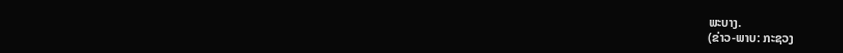ພະບາງ.
(ຂ່າວ-ພາບ: ກະຊວງ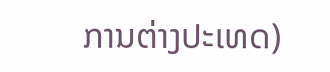ການຕ່າງປະເທດ)